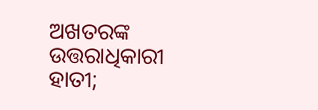ଅଖତରଙ୍କ ଉତ୍ତରାଧିକାରୀ ହାତୀ;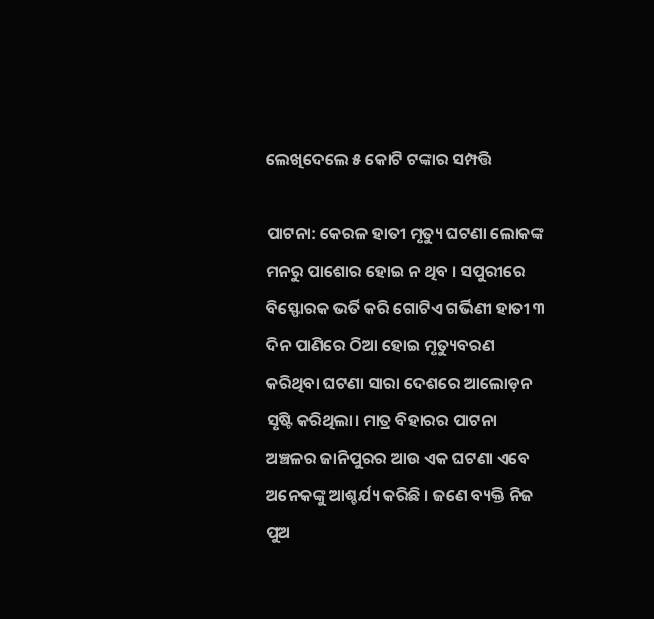ଲେଖିଦେଲେ ୫ କୋଟି ଟଙ୍କାର ସମ୍ପତ୍ତି

ପାଟନା: କେରଳ ହାତୀ ମୃତ୍ୟୁ ଘଟଣା ଲୋକଙ୍କ ମନରୁ ପାଶୋର ହୋଇ ନ ଥିବ । ସପୁରୀରେ ବିସ୍ଫୋରକ ଭର୍ତି କରି ଗୋଟିଏ ଗର୍ଭିଣୀ ହାତୀ ୩ ଦିନ ପାଣିରେ ଠିଆ ହୋଇ ମୃତ୍ୟୁବରଣ କରିଥିବା ଘଟଣା ସାରା ଦେଶରେ ଆଲୋଡ଼ନ ସୃଷ୍ଟି କରିଥିଲା। ମାତ୍ର ବିହାରର ପାଟନା ଅଞ୍ଚଳର ଜାନିପୁରର ଆଉ ଏକ ଘଟଣା ଏବେ ଅନେକଙ୍କୁ ଆଶ୍ଚର୍ଯ୍ୟ କରିଛି । ଜଣେ ବ୍ୟକ୍ତି ନିଜ ପୁଅ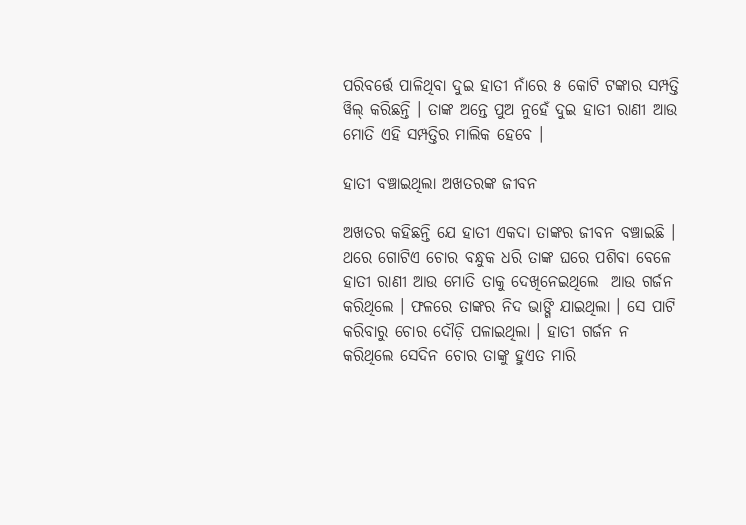ପରିବର୍ତ୍ତେ ପାଳିଥିବା ଦୁଇ ହାତୀ ନାଁରେ ୫ କୋଟି ଟଙ୍କାର ସମ୍ପତ୍ତି ୱିଲ୍ କରିଛନ୍ତି । ତାଙ୍କ ଅନ୍ତେ ପୁଅ ନୁହେଁ ଦୁଇ ହାତୀ ରାଣୀ ଆଉ ମୋତି ଏହି ସମ୍ପତ୍ତିର ମାଲିକ ହେବେ ।

ହାତୀ ବଞ୍ଚାଇଥିଲା ଅଖତରଙ୍କ ଜୀବନ

ଅଖତର କହିଛନ୍ତି ଯେ ହାତୀ ଏକଦା ତାଙ୍କର ଜୀବନ ବଞ୍ଚାଇଛି । ଥରେ ଗୋଟିଏ ଚୋର ବନ୍ଧୁକ ଧରି ତାଙ୍କ ଘରେ ପଶିବା ବେଳେ ହାତୀ ରାଣୀ ଆଉ ମୋତି ତାକୁ ଦେଖିନେଇଥିଲେ  ଆଉ ଗର୍ଜନ କରିଥିଲେ । ଫଳରେ ତାଙ୍କର ନିଦ ଭାଙ୍ଗି ଯାଇଥିଲା । ସେ ପାଟି କରିବାରୁ ଚୋର ଦୌଡ଼ି ପଳାଇଥିଲା । ହାତୀ ଗର୍ଜନ ନ କରିଥିଲେ ସେଦିନ ଚୋର ତାଙ୍କୁ ହୁଏତ ମାରି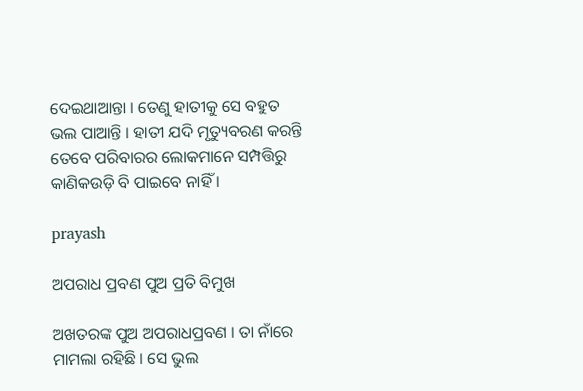ଦେଇଥାଆନ୍ତା । ତେଣୁ ହାତୀକୁ ସେ ବହୁତ ଭଲ ପାଆନ୍ତି । ହାତୀ ଯଦି ମୃତ୍ୟୁବରଣ କରନ୍ତି ତେବେ ପରିବାରର ଲୋକମାନେ ସମ୍ପତ୍ତିରୁ କାଣିକଉଡ଼ି ବି ପାଇବେ ନାହିଁ ।

prayash

ଅପରାଧ ପ୍ରବଣ ପୁଅ ପ୍ରତି ବିମୁଖ

ଅଖତରଙ୍କ ପୁଅ ଅପରାଧପ୍ରବଣ । ତା ନାଁରେ ମାମଲା ରହିଛି । ସେ ଭୁଲ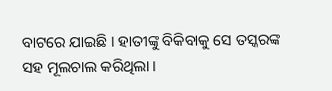ବାଟରେ ଯାଇଛି । ହାତୀଙ୍କୁ ବିକିବାକୁ ସେ ତସ୍କରଙ୍କ ସହ ମୂଲଚାଲ କରିଥିଲା ।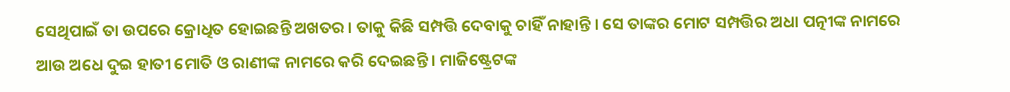ସେଥିପାଇଁ ତା ଉପରେ କ୍ରୋଧିତ ହୋଇଛନ୍ତି ଅଖତର । ତାକୁ କିଛି ସମ୍ପତ୍ତି ଦେବାକୁ ଚାହିଁ ନାହାନ୍ତି । ସେ ତାଙ୍କର ମୋଟ ସମ୍ପତ୍ତିର ଅଧା ପତ୍ନୀଙ୍କ ନାମରେ ଆଉ ଅଧେ ଦୁଇ ହାତୀ ମୋତି ଓ ରାଣୀଙ୍କ ନାମରେ କରି ଦେଇଛନ୍ତି । ମାଜିଷ୍ଟ୍ରେଟଙ୍କ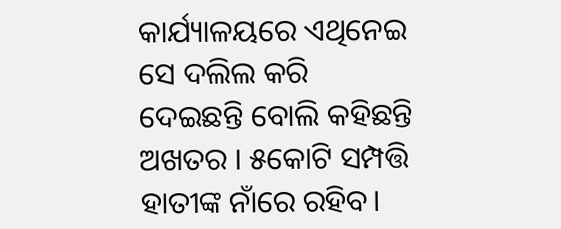କାର୍ଯ୍ୟାଳୟରେ ଏଥିନେଇ ସେ ଦଲିଲ କରି ଦେଇଛନ୍ତି ବୋଲି କହିଛନ୍ତି ଅଖତର । ୫କୋଟି ସମ୍ପତ୍ତି ହାତୀଙ୍କ ନାଁରେ ରହିବ।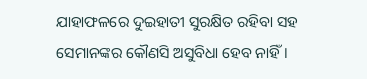ଯାହାଫଳରେ ଦୁଇହାତୀ ସୁରକ୍ଷିତ ରହିବା ସହ ସେମାନଙ୍କର କୌଣସି ଅସୁବିଧା ହେବ ନାହିଁ।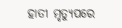ହାତୀ ମୃତ୍ୟୁପରେ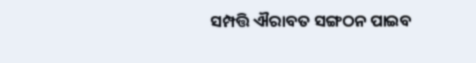ସମ୍ପତ୍ତି ଐରାବତ ସଙ୍ଗଠନ ପାଇବ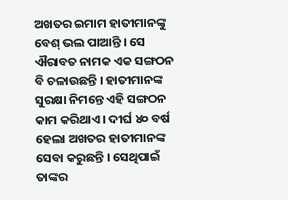ଅଖତର ଇମାମ ହାତୀମାନଙ୍କୁ ବେଶ୍ ଭଲ ପାଆନ୍ତି । ସେ ଐରାବତ ନାମକ ଏକ ସଙ୍ଗଠନ ବି ଚଳାଉଛନ୍ତି । ହାତୀମାନଙ୍କ ସୁରକ୍ଷା ନିମନ୍ତେ ଏହି ସଙ୍ଗଠନ କାମ କରିଥାଏ । ଦୀର୍ଘ ୪୦ ବର୍ଷ ହେଲା ଅଖତର ହାତୀମାନଙ୍କ ସେବା କରୁଛନ୍ତି । ସେଥିପାଇଁ ତାଙ୍କର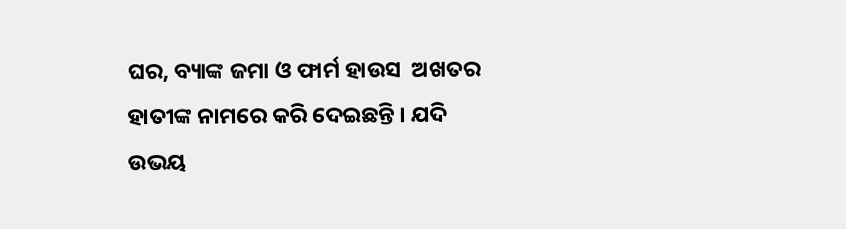ଘର, ବ୍ୟାଙ୍କ ଜମା ଓ ଫାର୍ମ ହାଉସ  ଅଖତର ହାତୀଙ୍କ ନାମରେ କରି ଦେଇଛନ୍ତି । ଯଦି ଉଭୟ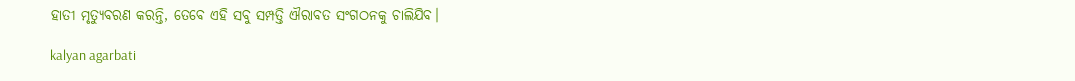ହାତୀ ମୃତ୍ୟୁବରଣ କରନ୍ତି, ତେବେ ଏହି ସବୁ ସମ୍ପତ୍ତି ଐରାବତ ସଂଗଠନକୁ ଚାଲିଯିବ।

kalyan agarbati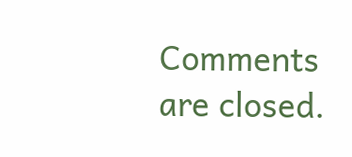Comments are closed.